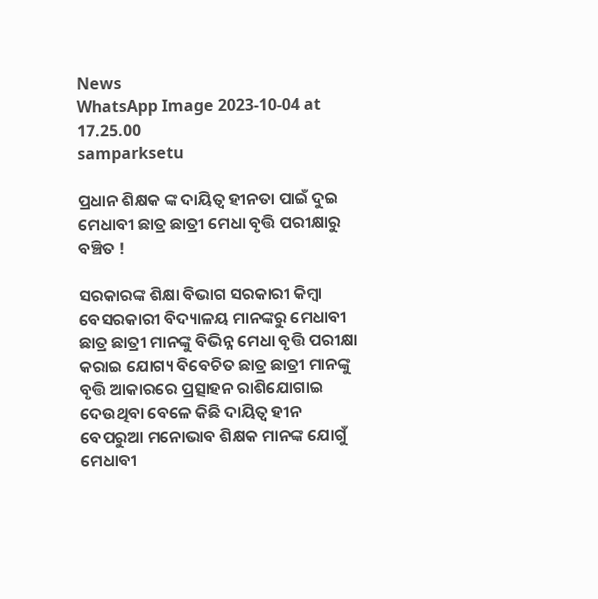News
WhatsApp Image 2023-10-04 at 17.25.00
samparksetu

ପ୍ରଧାନ ଶିକ୍ଷକ ଙ୍କ ଦାୟିତ୍ଵ ହୀନତା ପାଇଁ ଦୁଇ ମେଧାବୀ ଛାତ୍ର ଛାତ୍ରୀ ମେଧା ବୃତ୍ତି ପରୀକ୍ଷାରୁ ବଞ୍ଚିତ !

ସରକାରଙ୍କ ଶିକ୍ଷା ବିଭାଗ ସରକାରୀ କିମ୍ବା ବେସରକାରୀ ବିଦ୍ୟାଳୟ ମାନଙ୍କରୁ ମେଧାବୀ ଛାତ୍ର ଛାତ୍ରୀ ମାନଙ୍କୁ ବିଭିନ୍ନ ମେଧା ବୃତ୍ତି ପରୀକ୍ଷା କରାଇ ଯୋଗ୍ୟ ବିବେଚିତ ଛାତ୍ର ଛାତ୍ରୀ ମାନଙ୍କୁ ବୃତ୍ତି ଆକାରରେ ପ୍ରତ୍ସାହନ ରାଶିଯୋଗାଇ ଦେଉଥିବା ବେଳେ କିଛି ଦାୟିତ୍ବ ହୀନ ବେପରୁଆ ମନୋଭାବ ଶିକ୍ଷକ ମାନଙ୍କ ଯୋଗୁଁ ମେଧାବୀ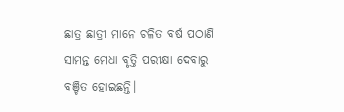ଛାତ୍ର ଛାତ୍ରୀ ମାନେ ଚଳିତ ବର୍ଷ ପଠାଣି ସାମନ୍ତ ମେଧା ବୃତ୍ତି ପରୀକ୍ଷା ଦେବାରୁ ବଞ୍ଚିତ ହୋଇଛନ୍ତି।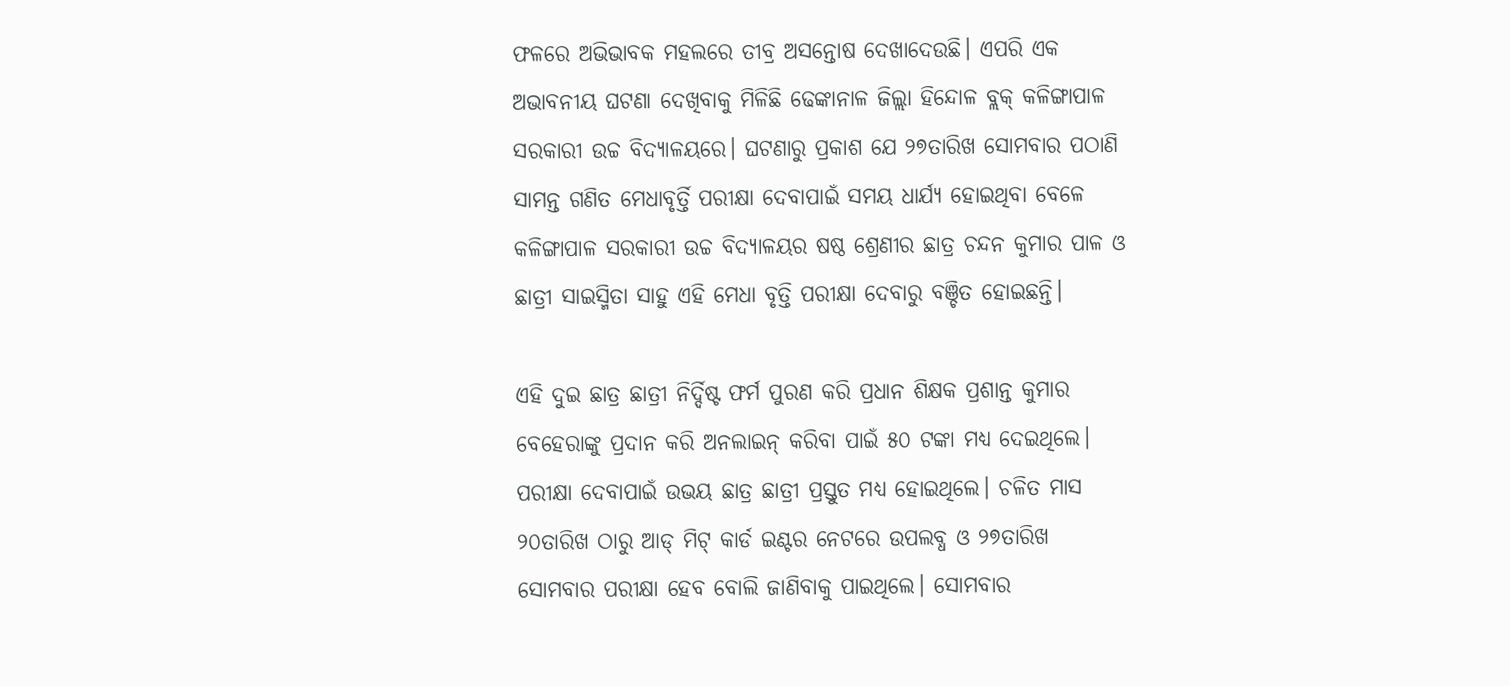ଫଳରେ ଅଭିଭାବକ ମହଲରେ ତୀବ୍ର ଅସନ୍ତୋଷ ଦେଖାଦେଉଛି। ଏପରି ଏକ ଅଭାବନୀୟ ଘଟଣା ଦେଖିବାକୁ ମିଳିଛି ଢେଙ୍କାନାଳ ଜିଲ୍ଲା ହିନ୍ଦୋଳ ବ୍ଲକ୍ କଳିଙ୍ଗାପାଳ ସରକାରୀ ଉଚ୍ଚ ବିଦ୍ୟାଳୟରେ। ଘଟଣାରୁ ପ୍ରକାଶ ଯେ ୨୭ତାରିଖ ସୋମବାର ପଠାଣି ସାମନ୍ତ ଗଣିତ ମେଧାବୃର୍ତ୍ତି ପରୀକ୍ଷା ଦେବାପାଇଁ ସମୟ ଧାର୍ଯ୍ୟ ହୋଇଥିବା ବେଳେ କଳିଙ୍ଗାପାଳ ସରକାରୀ ଉଚ୍ଚ ବିଦ୍ୟାଳୟର ଷଷ୍ଠ ଶ୍ରେଣୀର ଛାତ୍ର ଚନ୍ଦନ କୁମାର ପାଳ ଓ ଛାତ୍ରୀ ସାଇସ୍ମିତା ସାହୁ ଏହି ମେଧା ବୃତ୍ତି ପରୀକ୍ଷା ଦେବାରୁ ବଞ୍ଚିତ ହୋଇଛନ୍ତି।

ଏହି ଦୁଇ ଛାତ୍ର ଛାତ୍ରୀ ନିର୍ଦ୍ଦିଷ୍ଟ ଫର୍ମ ପୁରଣ କରି ପ୍ରଧାନ ଶିକ୍ଷକ ପ୍ରଶାନ୍ତ କୁମାର ବେହେରାଙ୍କୁ ପ୍ରଦାନ କରି ଅନଲାଇନ୍ କରିବା ପାଇଁ ୫୦ ଟଙ୍କା ମଧ୍ୟ ଦେଇଥିଲେ। ପରୀକ୍ଷା ଦେବାପାଇଁ ଉଭୟ ଛାତ୍ର ଛାତ୍ରୀ ପ୍ରସ୍ତୁତ ମଧ୍ୟ ହୋଇଥିଲେ। ଚଳିତ ମାସ ୨୦ତାରିଖ ଠାରୁ ଆଡ୍ ମିଟ୍ କାର୍ଡ ଇଣ୍ଟର ନେଟରେ ଉପଲବ୍ଧ ଓ ୨୭ତାରିଖ ସୋମବାର ପରୀକ୍ଷା ହେବ ବୋଲି ଜାଣିବାକୁ ପାଇଥିଲେ। ସୋମବାର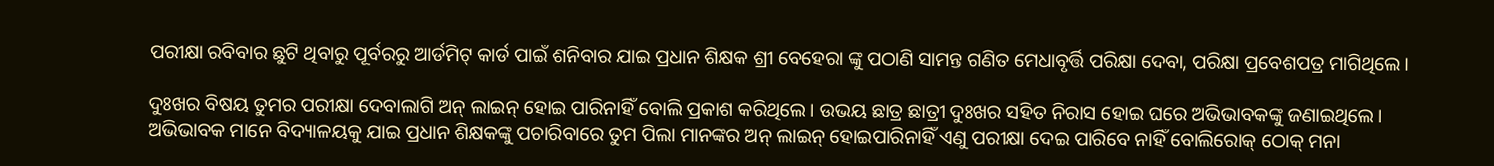ପରୀକ୍ଷା ରବିବାର ଛୁଟି ଥିବାରୁ ପୂର୍ବରରୁ ଆର୍ଡମିଟ୍ କାର୍ଡ ପାଇଁ ଶନିବାର ଯାଇ ପ୍ରଧାନ ଶିକ୍ଷକ ଶ୍ରୀ ବେହେରା ଙ୍କୁ ପଠାଣି ସାମନ୍ତ ଗଣିତ ମେଧାବୃର୍ତ୍ତି ପରିକ୍ଷା ଦେବା, ପରିକ୍ଷା ପ୍ରବେଶପତ୍ର ମାଗିଥିଲେ।

ଦୁଃଖର ବିଷୟ ତୁମର ପରୀକ୍ଷା ଦେବାଲାଗି ଅନ୍ ଲାଇନ୍ ହୋଇ ପାରିନାହିଁ ବୋଲି ପ୍ରକାଶ କରିଥିଲେ। ଉଭୟ ଛାତ୍ର ଛାତ୍ରୀ ଦୁଃଖର ସହିତ ନିରାସ ହୋଇ ଘରେ ଅଭିଭାବକଙ୍କୁ ଜଣାଇଥିଲେ। ଅଭିଭାବକ ମାନେ ବିଦ୍ୟାଳୟକୁ ଯାଇ ପ୍ରଧାନ ଶିକ୍ଷକଙ୍କୁ ପଚାରିବାରେ ତୁମ ପିଲା ମାନଙ୍କର ଅନ୍ ଲାଇନ୍ ହୋଇପାରିନାହିଁ ଏଣୁ ପରୀକ୍ଷା ଦେଇ ପାରିବେ ନାହିଁ ବୋଲିରୋକ୍ ଠୋକ୍ ମନା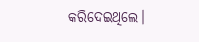କରିଦେଇଥିଲେ।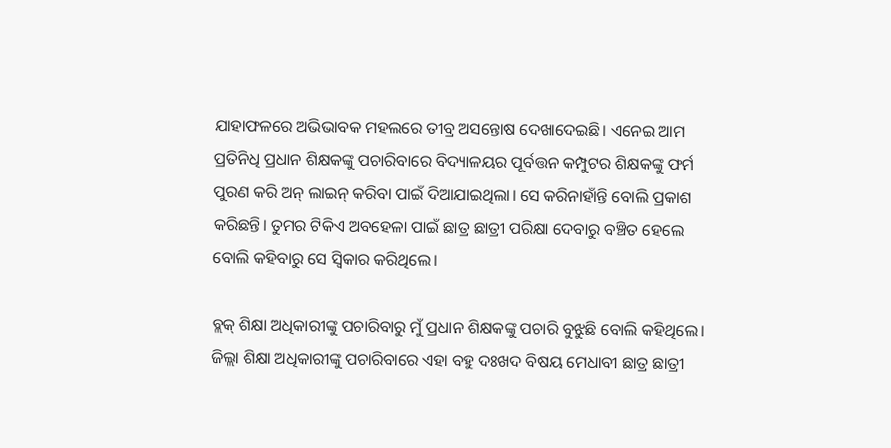ଯାହାଫଳରେ ଅଭିଭାବକ ମହଲରେ ତୀବ୍ର ଅସନ୍ତୋଷ ଦେଖାଦେଇଛି। ଏନେଇ ଆମ ପ୍ରତିନିଧି ପ୍ରଧାନ ଶିକ୍ଷକଙ୍କୁ ପଚାରିବାରେ ବିଦ୍ୟାଳୟର ପୂର୍ବତ୍ତନ କମ୍ପୁଟର ଶିକ୍ଷକଙ୍କୁ ଫର୍ମ ପୁରଣ କରି ଅନ୍ ଲାଇନ୍ କରିବା ପାଇଁ ଦିଆଯାଇଥିଲା। ସେ କରିନାହାଁନ୍ତି ବୋଲି ପ୍ରକାଶ କରିଛନ୍ତି। ତୁମର ଟିକିଏ ଅବହେଳା ପାଇଁ ଛାତ୍ର ଛାତ୍ରୀ ପରିକ୍ଷା ଦେବାରୁ ବଞ୍ଚିତ ହେଲେ ବୋଲି କହିବାରୁ ସେ ସ୍ବିକାର କରିଥିଲେ।

ବ୍ଲକ୍ ଶିକ୍ଷା ଅଧିକାରୀଙ୍କୁ ପଚାରିବାରୁ ମୁଁ ପ୍ରଧାନ ଶିକ୍ଷକଙ୍କୁ ପଚାରି ବୁଝୁଛି ବୋଲି କହିଥିଲେ। ଜିଲ୍ଲା ଶିକ୍ଷା ଅଧିକାରୀଙ୍କୁ ପଚାରିବାରେ ଏହା ବହୁ ଦଃଖଦ ବିଷୟ ମେଧାବୀ ଛାତ୍ର ଛାତ୍ରୀ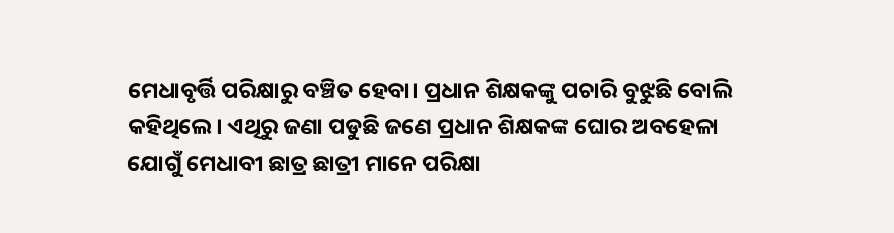ମେଧାବୃର୍ତ୍ତି ପରିକ୍ଷାରୁ ବଞ୍ଚିତ ହେବା। ପ୍ରଧାନ ଶିକ୍ଷକଙ୍କୁ ପଚାରି ବୁଝୁଛି ବୋଲି କହିଥିଲେ। ଏଥିରୁ ଜଣା ପଡୁଛି ଜଣେ ପ୍ରଧାନ ଶିକ୍ଷକଙ୍କ ଘୋର ଅବହେଳା ଯୋଗୁଁ ମେଧାବୀ ଛାତ୍ର ଛାତ୍ରୀ ମାନେ ପରିକ୍ଷା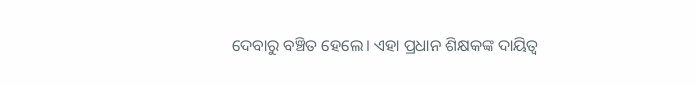ଦେବାରୁ ବଞ୍ଚିତ ହେଲେ। ଏହା ପ୍ରଧାନ ଶିକ୍ଷକଙ୍କ ଦାୟିତ୍ବ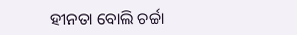ହୀନତା ବୋଲି ଚର୍ଚ୍ଚା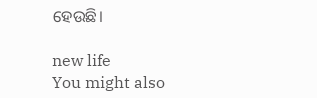ହେଉଛି।

new life
You might also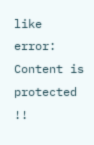like
error: Content is protected !!